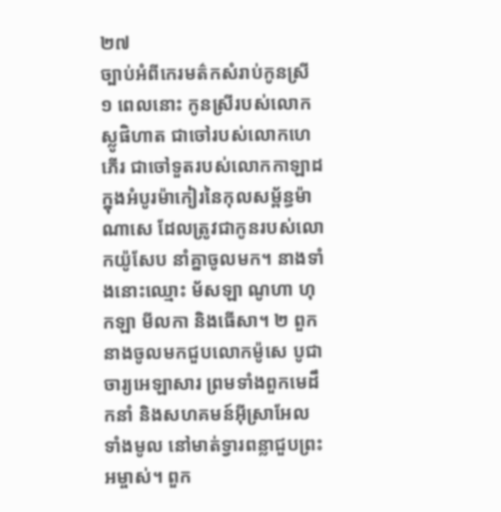២៧
ច្បាប់អំពីកេរមត៌កសំរាប់កូនស្រី
១ ពេលនោះ កូនស្រីរបស់លោកស្លូផិហាត ជាចៅរបស់លោកហេភើរ ជាចៅទួតរបស់លោកកាឡាដ ក្នុងអំបូរម៉ាកៀរនៃកុលសម្ព័ន្ធម៉ាណាសេ ដែលត្រូវជាកូនរបស់លោកយ៉ូសែប នាំគ្នាចូលមក។ នាងទាំងនោះឈ្មោះ ម័សឡា ណូហា ហុកឡា មីលកា និងធើសា។ ២ ពួកនាងចូលមកជួបលោកម៉ូសេ បូជាចារ្យអេឡាសារ ព្រមទាំងពួកមេដឹកនាំ និងសហគមន៍អ៊ីស្រាអែលទាំងមូល នៅមាត់ទ្វារពន្លាជួបព្រះអម្ចាស់។ ពួក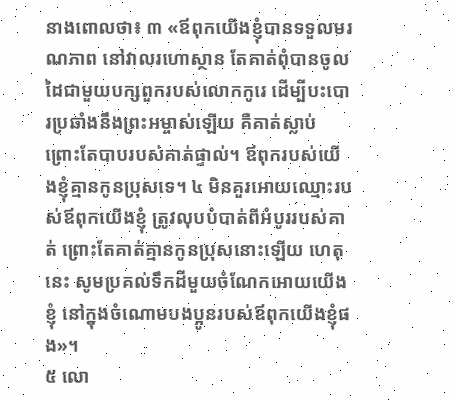នាងពោលថា៖ ៣ «ឪពុកយើងខ្ញុំបានទទួលមរណភាព នៅវាលរហោស្ថាន តែគាត់ពុំបានចូលដៃជាមួយបក្សពួករបស់លោកកូរេ ដើម្បីបះបោរប្រឆាំងនឹងព្រះអម្ចាស់ឡើយ គឺគាត់ស្លាប់ ព្រោះតែបាបរបស់គាត់ផ្ទាល់។ ឪពុករបស់យើងខ្ញុំគ្មានកូនប្រុសទេ។ ៤ មិនគួរអោយឈ្មោះរបស់ឪពុកយើងខ្ញុំ ត្រូវលុបបំបាត់ពីអំបូររបស់គាត់ ព្រោះតែគាត់គ្មានកូនប្រុសនោះឡើយ ហេតុនេះ សូមប្រគល់ទឹកដីមួយចំណែកអោយយើងខ្ញុំ នៅក្នុងចំណោមបងប្អូនរបស់ឪពុកយើងខ្ញុំផង»។
៥ លោ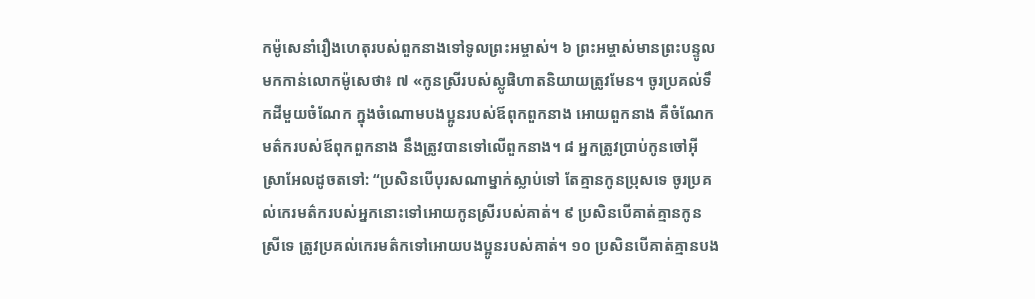កម៉ូសេនាំរឿងហេតុរបស់ពួកនាងទៅទូលព្រះអម្ចាស់។ ៦ ព្រះអម្ចាស់មានព្រះបន្ទូលមកកាន់លោកម៉ូសេថា៖ ៧ «កូនស្រីរបស់ស្លូផិហាតនិយាយត្រូវមែន។ ចូរប្រគល់ទឹកដីមួយចំណែក ក្នុងចំណោមបងប្អូនរបស់ឪពុកពួកនាង អោយពួកនាង គឺចំណែកមត៌ករបស់ឪពុកពួកនាង នឹងត្រូវបានទៅលើពួកនាង។ ៨ អ្នកត្រូវប្រាប់កូនចៅអ៊ីស្រាអែលដូចតទៅ: “ប្រសិនបើបុរសណាម្នាក់ស្លាប់ទៅ តែគ្មានកូនប្រុសទេ ចូរប្រគល់កេរមត៌ករបស់អ្នកនោះទៅអោយកូនស្រីរបស់គាត់។ ៩ ប្រសិនបើគាត់គ្មានកូនស្រីទេ ត្រូវប្រគល់កេរមត៌កទៅអោយបងប្អូនរបស់គាត់។ ១០ ប្រសិនបើគាត់គ្មានបង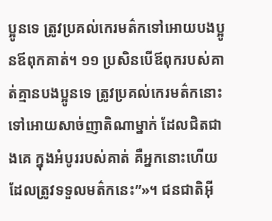ប្អូនទេ ត្រូវប្រគល់កេរមត៌កទៅអោយបងប្អូនឪពុកគាត់។ ១១ ប្រសិនបើឪពុករបស់គាត់គ្មានបងប្អូនទេ ត្រូវប្រគល់កេរមត៌កនោះទៅអោយសាច់ញាតិណាម្នាក់ ដែលជិតជាងគេ ក្នុងអំបូររបស់គាត់ គឺអ្នកនោះហើយដែលត្រូវទទួលមត៌កនេះ”»។ ជនជាតិអ៊ី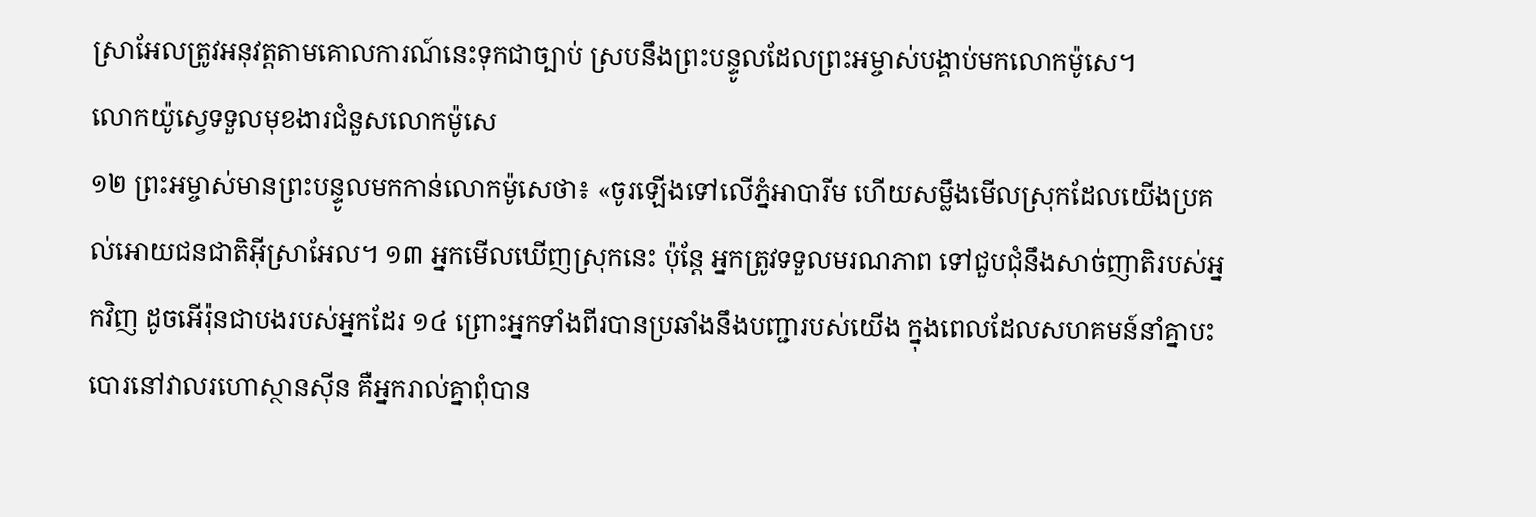ស្រាអែលត្រូវអនុវត្តតាមគោលការណ៍នេះទុកជាច្បាប់ ស្របនឹងព្រះបន្ទូលដែលព្រះអម្ចាស់បង្គាប់មកលោកម៉ូសេ។
លោកយ៉ូស្វេទទួលមុខងារជំនួសលោកម៉ូសេ
១២ ព្រះអម្ចាស់មានព្រះបន្ទូលមកកាន់លោកម៉ូសេថា៖ «ចូរឡើងទៅលើភ្នំអាបារីម ហើយសម្លឹងមើលស្រុកដែលយើងប្រគល់អោយជនជាតិអ៊ីស្រាអែល។ ១៣ អ្នកមើលឃើញស្រុកនេះ ប៉ុន្តែ អ្នកត្រូវទទួលមរណភាព ទៅជួបជុំនឹងសាច់ញាតិរបស់អ្នកវិញ ដូចអើរ៉ុនជាបងរបស់អ្នកដែរ ១៤ ព្រោះអ្នកទាំងពីរបានប្រឆាំងនឹងបញ្ជារបស់យើង ក្នុងពេលដែលសហគមន៍នាំគ្នាបះបោរនៅវាលរហោស្ថានស៊ីន គឺអ្នករាល់គ្នាពុំបាន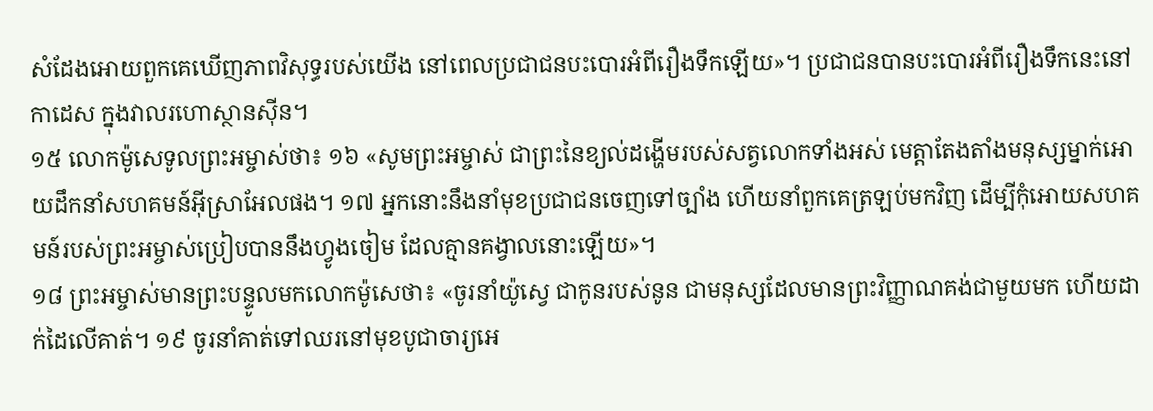សំដែងអោយពួកគេឃើញភាពវិសុទ្ធរបស់យើង នៅពេលប្រជាជនបះបោរអំពីរឿងទឹកឡើយ»។ ប្រជាជនបានបះបោរអំពីរឿងទឹកនេះនៅកាដេស ក្នុងវាលរហោស្ថានស៊ីន។
១៥ លោកម៉ូសេទូលព្រះអម្ចាស់ថា៖ ១៦ «សូមព្រះអម្ចាស់ ជាព្រះនៃខ្យល់ដង្ហើមរបស់សត្វលោកទាំងអស់ មេត្តាតែងតាំងមនុស្សម្នាក់អោយដឹកនាំសហគមន៍អ៊ីស្រាអែលផង។ ១៧ អ្នកនោះនឹងនាំមុខប្រជាជនចេញទៅច្បាំង ហើយនាំពួកគេត្រឡប់មកវិញ ដើម្បីកុំអោយសហគមន៍របស់ព្រះអម្ចាស់ប្រៀបបាននឹងហ្វូងចៀម ដែលគ្មានគង្វាលនោះឡើយ»។
១៨ ព្រះអម្ចាស់មានព្រះបន្ទូលមកលោកម៉ូសេថា៖ «ចូរនាំយ៉ូស្វេ ជាកូនរបស់នូន ជាមនុស្សដែលមានព្រះវិញ្ញាណគង់ជាមួយមក ហើយដាក់ដៃលើគាត់។ ១៩ ចូរនាំគាត់ទៅឈរនៅមុខបូជាចារ្យអេ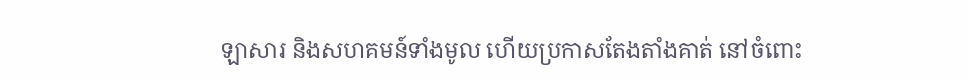ឡាសារ និងសហគមន៍ទាំងមូល ហើយប្រកាសតែងតាំងគាត់ នៅចំពោះ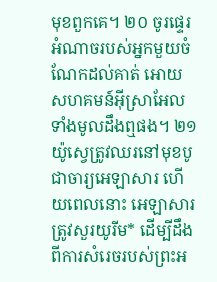មុខពួកគេ។ ២០ ចូរផ្ទេរអំណាចរបស់អ្នកមួយចំណែកដល់គាត់ អោយសហគមន៍អ៊ីស្រាអែលទាំងមូលដឹងឮផង។ ២១ យ៉ូស្វេត្រូវឈរនៅមុខបូជាចារ្យអេឡាសារ ហើយពេលនោះ អេឡាសារត្រូវសួរយូរីម* ដើម្បីដឹងពីការសំរេចរបស់ព្រះអ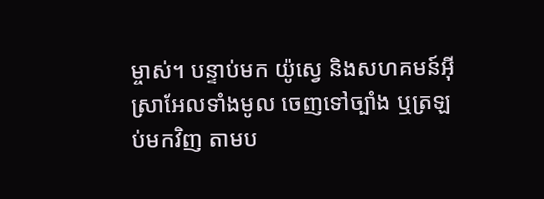ម្ចាស់។ បន្ទាប់មក យ៉ូស្វេ និងសហគមន៍អ៊ីស្រាអែលទាំងមូល ចេញទៅច្បាំង ឬត្រឡប់មកវិញ តាមប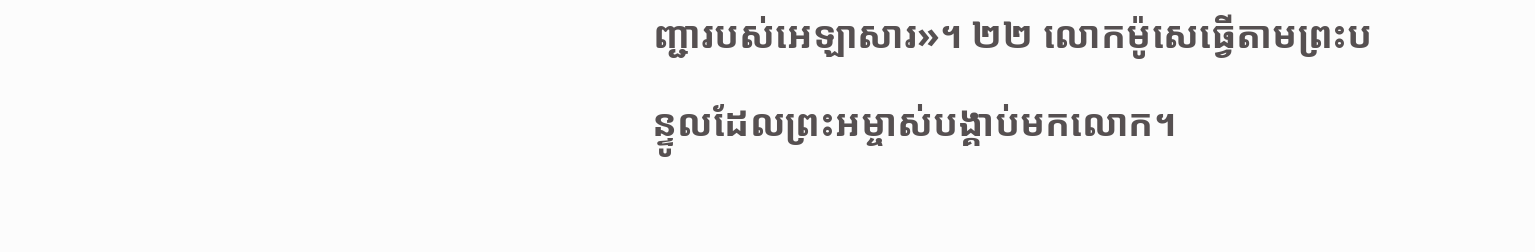ញ្ជារបស់អេឡាសារ»។ ២២ លោកម៉ូសេធ្វើតាមព្រះបន្ទូលដែលព្រះអម្ចាស់បង្គាប់មកលោក។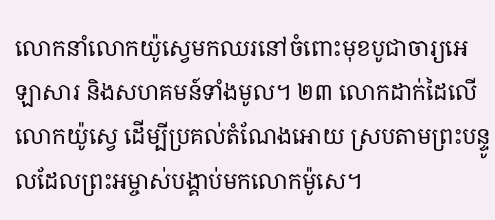លោកនាំលោកយ៉ូស្វេមកឈរនៅចំពោះមុខបូជាចារ្យអេឡាសារ និងសហគមន៍ទាំងមូល។ ២៣ លោកដាក់ដៃលើលោកយ៉ូស្វេ ដើម្បីប្រគល់តំណែងអោយ ស្របតាមព្រះបន្ទូលដែលព្រះអម្ចាស់បង្គាប់មកលោកម៉ូសេ។